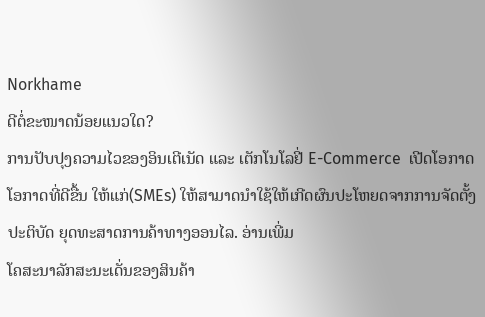Norkhame
ດີຕໍ່ຂະໜາດນ້ອຍແນວໃດ?
ການປັບປຸງຄວາມໄວຂອງອິນເຕີເນັດ ແລະ ເຕັກໂນໂລຢີ່ E-Commerce  ເປີດໂອກາດໂອກາດທີ່ດີຂື້ນ ໃຫ້ແກ່(SMEs) ໃຫ້ສາມາດນຳໃຊ້ໃຫ້ເກີດຜົນປະໂຫຍດຈາກການຈັດຕັ້ງປະຕິບັດ ຍຸດທະສາດການຄ້າທາງອອນໄລ. ອ່ານເພີ່ມ
ໂຄສະນາລັກສະນະເດັ່ນຂອງສິນຄ້າ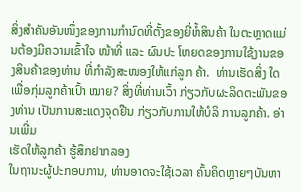ສິ່ງສຳຄັນອັນໜຶ່ງຂອງການກຳນົດທີ່ຕັ້ງຂອງຍີ່ຫໍ້ສິນຄ້າ ໃນຕະຫຼາດແມ່ນຕ້ອງມີຄວາມເຂົ້າໃຈ ໜ້າທີ່ ແລະ ຜົນປະ ໂຫຍດຂອງການໃຊ້ງານຂອງສິນຄ້າຂອງທ່ານ ທີ່ກຳລັງສະໜອງໃຫ້ແກ່ລູກ ຄ້າ.  ທ່ານເຮັດສິ່ງ ໃດເພື່ອກຸ່ມລູກຄ້າເປົ້າ ໝາຍ? ສິ່ງທີ່ທ່ານເວົ້າ ກ່ຽວກັບຜະລິດຕະພັນຂອງທ່ານ ເປັນການສະແດງຈຸດຢືນ ກ່ຽວກັບການໃຫ້ບໍລິ ການລູກຄ້າ. ອ່ານເພີ່ມ
ເຮັດໃຫ້ລູກຄ້າ ຮູ້ສຶກຢາກລອງ
ໃນຖານະຜູ້ປະກອບການ, ທ່ານອາດຈະໃຊ້ເວລາ ຄົ້ນຄິດຫຼາຍໆບັນຫາ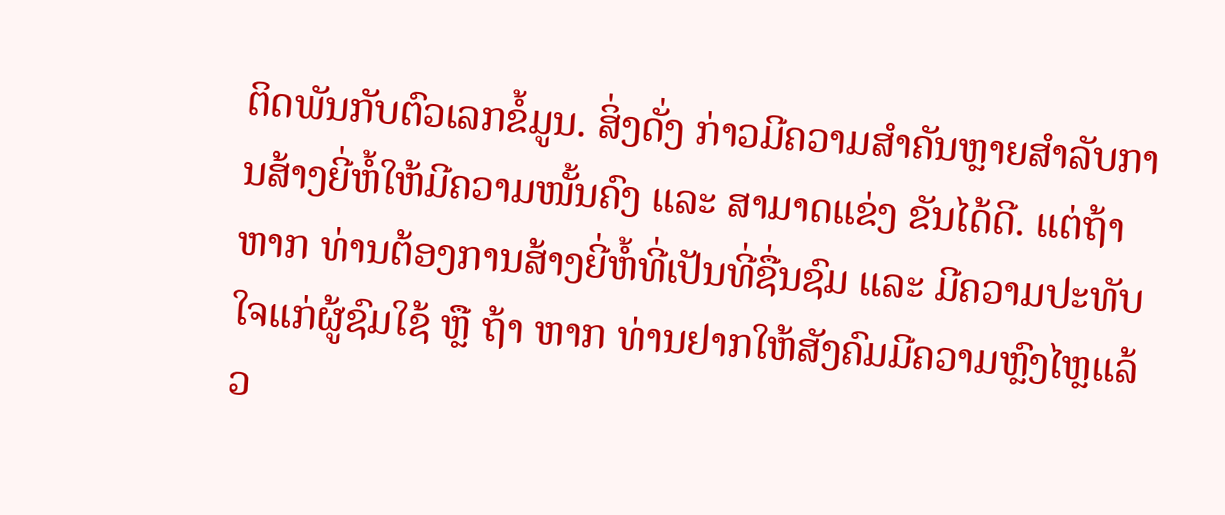ຕິດພັນກັບຕົວເລກຂໍ້ມູນ. ສິ່ງດັ່ງ ກ່າວມີຄວາມສຳຄັນຫຼາຍສຳລັບການສ້າງຍີ່ຫໍ້ໃຫ້ມີຄວາມໜັ້ນຄົງ ແລະ ສາມາດແຂ່ງ ຂັນໄດ້ດີ. ແຕ່ຖ້າຫາກ ທ່ານຕ້ອງການສ້າງຍີ່ຫໍ້ທີ່ເປັນທີ່ຊື່ນຊົມ ແລະ ມີຄວາມປະທັບໃຈແກ່ຜູ້ຊົມໃຊ້ ຫຼື ຖ້າ ຫາກ ທ່ານຢາກໃຫ້ສັງຄົມມີຄວາມຫຼົງໄຫຼແລ້ວ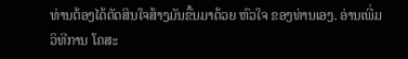ທ່ານຕ້ອງໄດ້ຕັດສິນໃຈສ້າງມັນຂື້ນມາດ້ວຍ ຫົວໃຈ ຂອງທ່ານເອງ. ອ່ານເພີ່ມ
ວິທີການ ໂຄສະ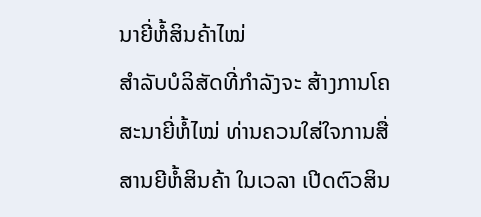ນາຍີ່ຫໍ້ສິນຄ້າໄໝ່
ສຳລັບບໍລິສັດທີ່ກຳລັງຈະ ສ້າງການໂຄສະນາຍີ່ຫໍ້ໄໝ່ ທ່ານຄວນໃສ່ໃຈການສື່ສານຍີຫໍ້ສິນຄ້າ ໃນເວລາ ເປີດຕົວສິນ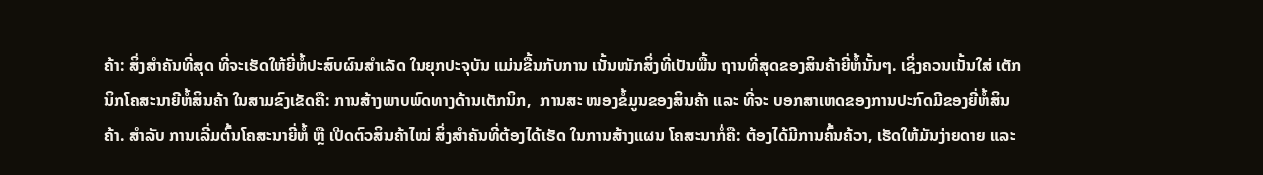ຄ້າ: ສິ່ງສຳຄັນທີ່ສຸດ ທີ່ຈະເຮັດໃຫ້ຍີ່ຫໍ້ປະສົບຜົນສຳເລັດ ໃນຍຸກປະຈຸບັນ ແມ່ນຂື້ນກັບການ ເນັ້ນໜັກສິ່ງທີ່ເປັນພື້ນ ຖານທີ່ສຸດຂອງສິນຄ້າຍີ່ຫໍ້ນັ້ນໆ. ເຊິ່ງຄວນເນັ້ນໃສ່ ເຕັກນິກໂຄສະນາຍີຫໍ້ສິນຄ້າ ໃນສາມຂົງເຂັດຄື: ການສ້າງພາບພົດທາງດ້ານເຕັກນິກ,  ການສະ ໜອງຂໍ້ມູນຂອງສິນຄ້າ ແລະ ທີ່ຈະ ບອກສາເຫດຂອງການປະກົດມີຂອງຍີ່ຫໍ້ສິນຄ້າ. ສຳລັບ ການເລີ່ມຕົ້ນໂຄສະນາຍີ່ຫໍ້ ຫຼື ເປີດຕົວສິນຄ້າໄໝ່ ສິ່ງສຳຄັນທີ່ຕ້ອງໄດ້ເຮັດ ໃນການສ້າງແຜນ ໂຄສະນາກໍ່ຄື: ຕ້ອງໄດ້ມີການຄົ້ນຄ້ວາ, ເຮັດໃຫ້ມັນງ່າຍດາຍ ແລະ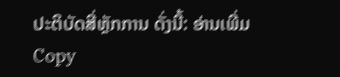ປະຕິບັດສີ່ຫຼັກການ ດັ່ງນີ້: ອ່ານເພີ່ມ
Copy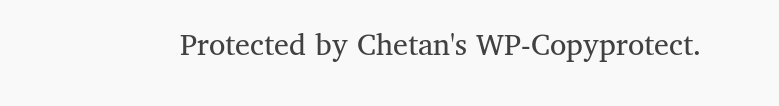Protected by Chetan's WP-Copyprotect.